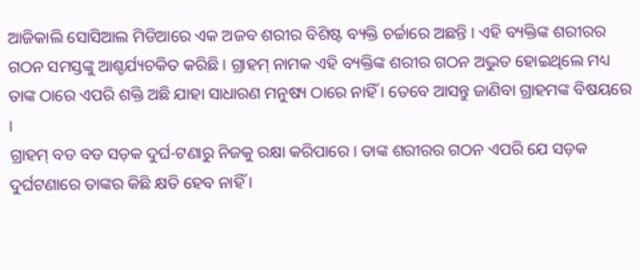ଆଜିକାଲି ସୋସିଆଲ ମିଡିଆରେ ଏକ ଅଜବ ଶରୀର ବିଶିଷ୍ଟ ବ୍ୟକ୍ତି ଚର୍ଚ୍ଚାରେ ଅଛନ୍ତି । ଏହି ବ୍ୟକ୍ତିଙ୍କ ଶରୀରର ଗଠନ ସମସ୍ତଙ୍କୁ ଆଶ୍ଚର୍ଯ୍ୟଚକିତ କରିଛି । ଗ୍ରାହମ୍ ନାମକ ଏହି ବ୍ୟକ୍ତିଙ୍କ ଶରୀର ଗଠନ ଅଦ୍ଭୁତ ହୋଇଥିଲେ ମଧ୍ୟ ତାଙ୍କ ଠାରେ ଏପରି ଶକ୍ତି ଅଛି ଯାହା ସାଧାରଣ ମନୁଷ୍ୟ ଠାରେ ନାହିଁ । ତେବେ ଆସନ୍ତୁ ଜାଣିବା ଗ୍ରାହମଙ୍କ ବିଷୟରେ ।
ଗ୍ରାହମ୍ ବଡ ବଡ ସଡ଼କ ଦୁର୍ଘ-ଟଣାରୁ ନିଜକୁ ରକ୍ଷା କରିପାରେ । ତାଙ୍କ ଶରୀରର ଗଠନ ଏପରି ଯେ ସଡ଼କ ଦୁର୍ଘଟଣାରେ ତାଙ୍କର କିଛି କ୍ଷତି ହେବ ନାହିଁ ।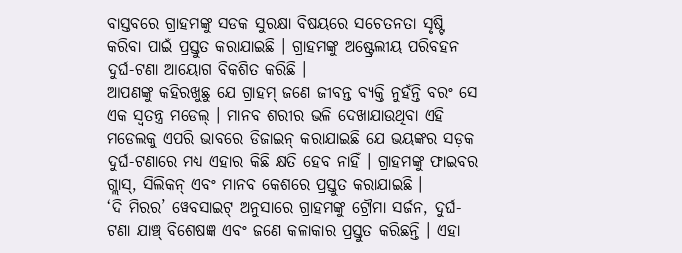ବାସ୍ତବରେ ଗ୍ରାହମଙ୍କୁ ସଡକ ସୁରକ୍ଷା ବିଷୟରେ ସଚେତନତା ସୃଷ୍ଟି କରିବା ପାଇଁ ପ୍ରସ୍ତୁତ କରାଯାଇଛି । ଗ୍ରାହମଙ୍କୁ ଅଷ୍ଟ୍ରେଲୀୟ ପରିବହନ ଦୁର୍ଘ-ଟଣା ଆୟୋଗ ବିକଶିତ କରିଛି ।
ଆପଣଙ୍କୁ କହିରଖୁଛୁ ଯେ ଗ୍ରାହମ୍ ଜଣେ ଜୀବନ୍ତ ବ୍ୟକ୍ତି ନୁହଁନ୍ତି ବରଂ ସେ ଏକ ସ୍ବତନ୍ତ୍ର ମଡେଲ୍ । ମାନବ ଶରୀର ଭଳି ଦେଖାଯାଉଥିବା ଏହି ମଡେଲକୁ ଏପରି ଭାବରେ ଡିଜାଇନ୍ କରାଯାଇଛି ଯେ ଭୟଙ୍କର ସଡ଼କ ଦୁର୍ଘ-ଟଣାରେ ମଧ୍ୟ ଏହାର କିଛି କ୍ଷତି ହେବ ନାହିଁ । ଗ୍ରାହମଙ୍କୁ ଫାଇବର ଗ୍ଲାସ୍, ସିଲିକନ୍ ଏବଂ ମାନବ କେଶରେ ପ୍ରସ୍ତୁତ କରାଯାଇଛି ।
‘ଦି ମିରର’ ୱେବସାଇଟ୍ ଅନୁସାରେ ଗ୍ରାହମଙ୍କୁ ଟ୍ରୌମା ସର୍ଜନ, ଦୁର୍ଘ-ଟଣା ଯାଞ୍ଚ୍ ବିଶେଷଜ୍ଞ ଏବଂ ଜଣେ କଳାକାର ପ୍ରସ୍ତୁତ କରିଛନ୍ତି । ଏହା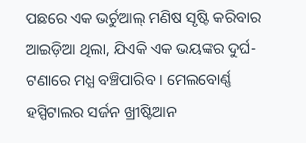ପଛରେ ଏକ ଭର୍ଚୁଆଲ୍ ମଣିଷ ସୃଷ୍ଟି କରିବାର ଆଇଡ଼ିଆ ଥିଲା, ଯିଏକି ଏକ ଭୟଙ୍କର ଦୁର୍ଘ-ଟଣାରେ ମଧ୍ଯ ବଞ୍ଚିପାରିବ । ମେଲବୋର୍ଣ୍ଣ ହସ୍ପିଟାଲର ସର୍ଜନ ଖ୍ରୀଷ୍ଟିଆନ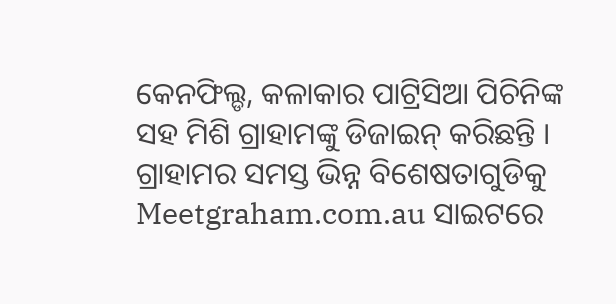କେନଫିଲ୍ଡ, କଳାକାର ପାଟ୍ରିସିଆ ପିଚିନିଙ୍କ ସହ ମିଶି ଗ୍ରାହାମଙ୍କୁ ଡିଜାଇନ୍ କରିଛନ୍ତି । ଗ୍ରାହାମର ସମସ୍ତ ଭିନ୍ନ ବିଶେଷତାଗୁଡିକୁ Meetgraham.com.au ସାଇଟରେ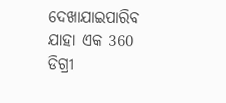ଦେଖାଯାଇପାରିବ ଯାହା ଏକ 360 ଡିଗ୍ରୀ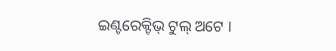ଇଣ୍ଟରେକ୍ଟିଭ୍ ଟୁଲ୍ ଅଟେ ।